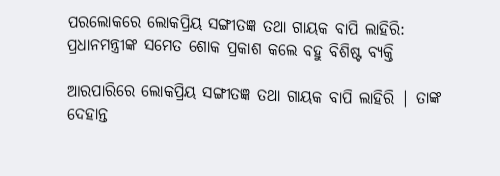ପରଲୋକରେ ଲୋକପ୍ରିୟ ସଙ୍ଗୀତଜ୍ଞ ତଥା ଗାୟକ ବାପି ଲାହିରି: ପ୍ରଧାନମନ୍ତ୍ରୀଙ୍କ ସମେତ ଶୋକ ପ୍ରକାଶ କଲେ ବହୁ ବିଶିଷ୍ଟ ବ୍ୟକ୍ତି

ଆରପାରିରେ ଲୋକପ୍ରିୟ ସଙ୍ଗୀତଜ୍ଞ ତଥା ଗାୟକ ବାପି ଲାହିରି | ତାଙ୍କ ଦେହାନ୍ତ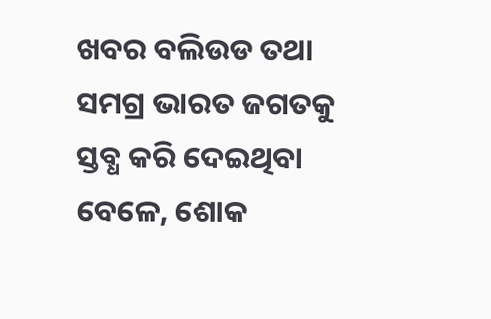ଖବର ବଲିଉଡ ତଥା ସମଗ୍ର ଭାରତ ଜଗତକୁ ସ୍ତବ୍ଧ କରି ଦେଇଥିବା ବେଳେ, ଶୋକ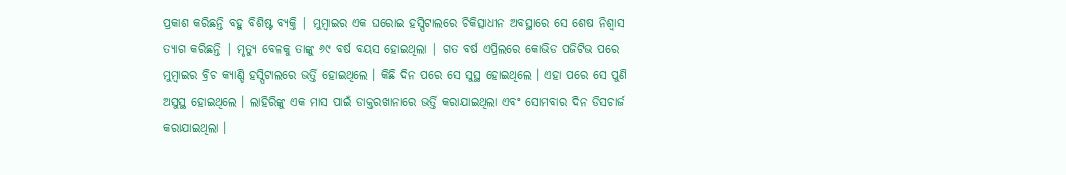ପ୍ରକାଶ କରିଛନ୍ତି ବହୁ ବିଶିଷ୍ଟ ବ୍ୟକ୍ତି | ମୁମ୍ବାଇର ଏକ ଘରୋଇ ହସ୍ପିଟାଲରେ ଚିକିତ୍ସାଧୀନ ଅବସ୍ଥାରେ ସେ ଶେଷ ନିଶ୍ୱାସ ତ୍ୟାଗ କରିଛନ୍ତି | ମୃତ୍ୟୁ ବେଳକୁ ତାଙ୍କୁ ୬୯ ବର୍ଷ ବୟସ ହୋଇଥିଲା | ଗତ ବର୍ଷ ଏପ୍ରିଲରେ କୋଭିଡ ପଜିଟିଭ ପରେ ମୁମ୍ବାଇର ବ୍ରିଚ କ୍ୟାଣ୍ଡି ହସ୍ପିଟାଲରେ ଭର୍ତ୍ତି ହୋଇଥିଲେ । କିଛି ଦିନ ପରେ ସେ ସୁସ୍ଥ ହୋଇଥିଲେ । ଏହା ପରେ ସେ ପୁଣି ଅସୁସ୍ଥ ହୋଇଥିଲେ । ଲାହିରିଙ୍କୁ ଏକ ମାସ ପାଇଁ ଡାକ୍ତରଖାନାରେ ଭର୍ତ୍ତି କରାଯାଇଥିଲା ଏବଂ ସୋମବାର ଦିନ ଡିସଚାର୍ଜ କରାଯାଇଥିଲା ।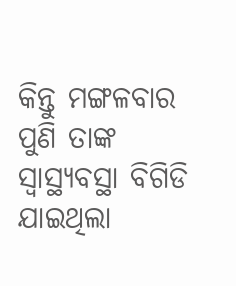କିନ୍ତୁ ମଙ୍ଗଳବାର ପୁଣି ତାଙ୍କ ସ୍ୱାସ୍ଥ୍ୟବସ୍ଥା ବିଗିଡି ଯାଇଥିଲା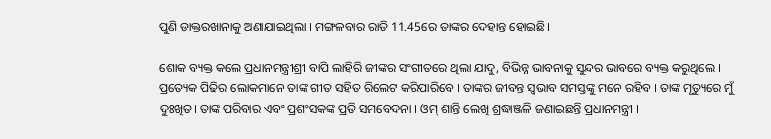ପୁଣି ଡାକ୍ତରଖାନାକୁ ଅଣାଯାଇଥିଲା । ମଙ୍ଗଳବାର ରାତି 11.45ରେ ତାଙ୍କର ଦେହାନ୍ତ ହୋଇଛି।

ଶୋକ ବ୍ୟକ୍ତ କଲେ ପ୍ରଧାନମନ୍ତ୍ରୀଶ୍ରୀ ବାପି ଲାହିରି ଜୀଙ୍କର ସଂଗୀତରେ ଥିଲା ଯାଦୁ, ବିଭିନ୍ନ ଭାବନାକୁ ସୁନ୍ଦର ଭାବରେ ବ୍ୟକ୍ତ କରୁଥିଲେ । ପ୍ରତ୍ୟେକ ପିଢିର ଲୋକମାନେ ତାଙ୍କ ଗୀତ ସହିତ ରିଲେଟ କରିପାରିବେ । ତାଙ୍କର ଜୀବନ୍ତ ସ୍ବଭାବ ସମସ୍ତଙ୍କୁ ମନେ ରହିବ । ତାଙ୍କ ମୃତ୍ୟୁରେ ମୁଁ ଦୁଃଖିତ। ତାଙ୍କ ପରିବାର ଏବଂ ପ୍ରଶଂସକଙ୍କ ପ୍ରତି ସମବେଦନା । ଓମ୍‌ ଶାନ୍ତି ଲେଖି ଶ୍ରଦ୍ଧାଞ୍ଜଳି ଜଣାଇଛନ୍ତି ପ୍ରଧାନମନ୍ତ୍ରୀ ।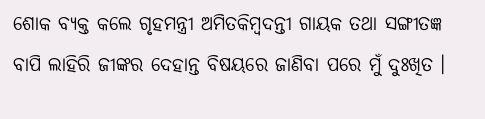ଶୋକ ବ୍ୟକ୍ତ କଲେ ଗୃହମନ୍ତ୍ରୀ ଅମିତକିମ୍ବଦନ୍ତୀ ଗାୟକ ତଥା ସଙ୍ଗୀତଜ୍ଞ ବାପି ଲାହିରି ଜୀଙ୍କର ଦେହାନ୍ତ ବିଷୟରେ ଜାଣିବା ପରେ ମୁଁ ଦୁଃଖିତ ।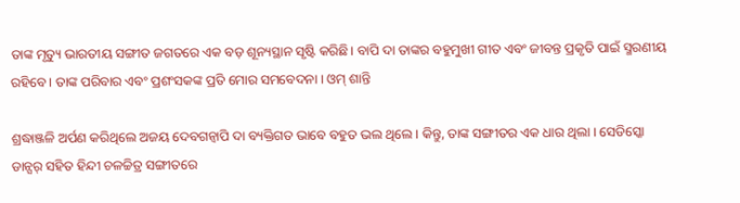ତାଙ୍କ ମୃତ୍ୟୁ ଭାରତୀୟ ସଙ୍ଗୀତ ଜଗତରେ ଏକ ବଡ଼ ଶୂନ୍ୟସ୍ଥାନ ସୃଷ୍ଟି କରିଛି। ବାପି ଦା ତାଙ୍କର ବହୁମୁଖୀ ଗୀତ ଏବଂ ଜୀବନ୍ତ ପ୍ରକୃତି ପାଇଁ ସ୍ମରଣୀୟ ରହିବେ । ତାଙ୍କ ପରିବାର ଏବଂ ପ୍ରଶଂସକଙ୍କ ପ୍ରତି ମୋର ସମବେଦନା । ଓମ୍‌ ଶାନ୍ତି

ଶ୍ରଦ୍ଧାଞ୍ଜଳି ଅର୍ପଣ କରିଥିଲେ ଅଜୟ ଦେବଗନ୍ବାପି ଦା ବ୍ୟକ୍ତିଗତ ଭାବେ ବହୁତ ଭଲ ଥିଲେ । କିନ୍ତୁ, ତାଙ୍କ ସଙ୍ଗୀତର ଏକ ଧାର ଥିଲା । ସେଡିସ୍କୋ ଡାନ୍ସର୍ ସହିତ ହିନ୍ଦୀ ଚଳଚ୍ଚିତ୍ର ସଙ୍ଗୀତରେ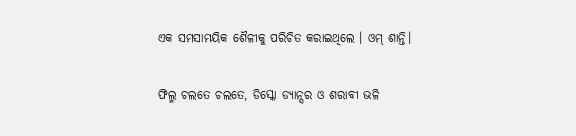ଏକ ସମସାମୟିକ ଶୈଳୀକୁ ପରିଚିତ କରାଇଥିଲେ । ଓମ୍‌ ଶାନ୍ତି।

ଫିଲ୍ମ ଚଲତେ ଚଲତେ, ଡିସ୍କୋ ଡ୍ୟାନ୍ସର ଓ ଶରାବୀ ଭଳି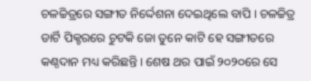ଚଳଚ୍ଚିତ୍ରରେ ସଙ୍ଗୀତ ନିର୍ଦ୍ଦେଶନା ଦେଇଥିଲେ ବାପି । ଚଳଚ୍ଚିତ୍ର ଡାର୍ଟି ପିକ୍ଚରରେ ଚୁଟକି ଜୋ ତୁନେ କାଟି ହେ ସଙ୍ଗୀତରେ କଣ୍ଠଦାନ ମଧ୍ୟ କରିଛନ୍ତି । ଶେଷ ଥର ପାଇଁ ୨୦୨୦ରେ ସେ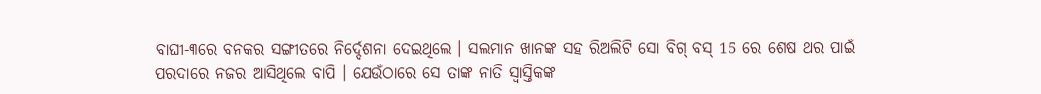ବାଘୀ-୩ରେ ବନକର ସଙ୍ଗୀତରେ ନିର୍ଦ୍ଦେଶନା ଦେଇଥିଲେ । ସଲମାନ ଖାନଙ୍କ ସହ ରିଅଲିଟି ସୋ ବିଗ୍ ବସ୍ 15 ରେ ଶେଷ ଥର ପାଇଁ ପରଦାରେ ନଜର ଆସିଥିଲେ ବାପି । ଯେଉଁଠାରେ ସେ ତାଙ୍କ ନାତି ସ୍ବାସ୍ତିକଙ୍କ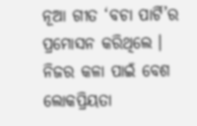ନୂଆ ଗୀତ ‘ବଚା ପାର୍ଟି’ର ପ୍ରମୋସନ କରିଥିଲେ । ନିଜର କଳା ପାଇଁ ବେଶ ଲୋକପ୍ରିୟତା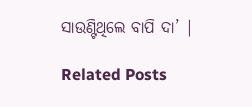ସାଉଣ୍ଟିଥିଲେ ବାପି ଦା’ |

Related Posts